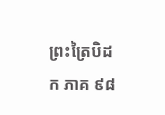ព្រះត្រៃបិដក ភាគ ៩៨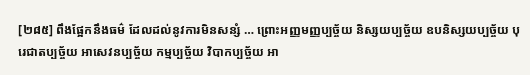[២៨៥] ពឹងផ្អែកនឹងធម៌ ដែលដល់នូវការមិនសន្សំ … ព្រោះអញ្ញមញ្ញប្បច្ច័យ និស្សយប្បច្ច័យ ឧបនិស្សយប្បច្ច័យ បុរេជាតប្បច្ច័យ អាសេវនប្បច្ច័យ កម្មប្បច្ច័យ វិបាកប្បច្ច័យ អា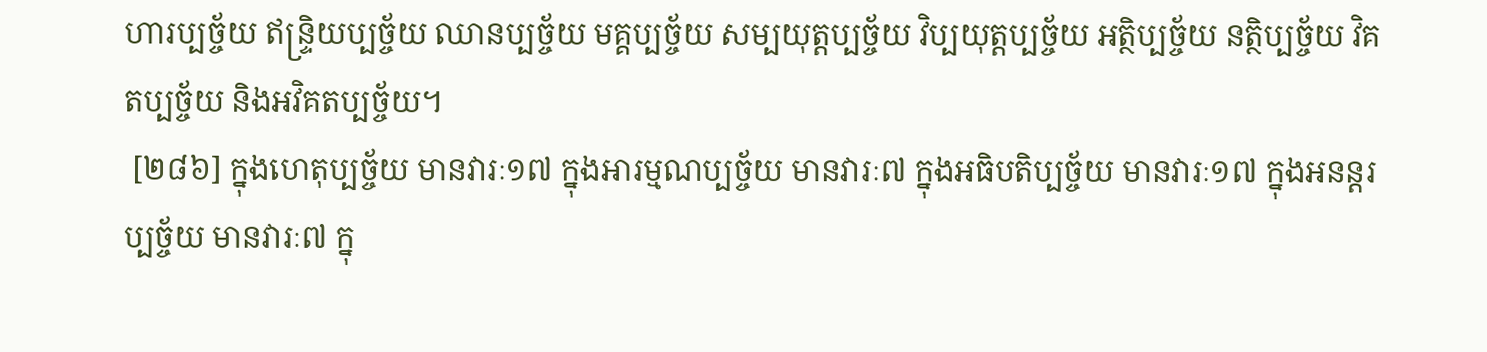ហារប្បច្ច័យ ឥន្ទ្រិយប្បច្ច័យ ឈានប្បច្ច័យ មគ្គប្បច្ច័យ សម្បយុត្តប្បច្ច័យ វិប្បយុត្តប្បច្ច័យ អតិ្ថប្បច្ច័យ នត្ថិប្បច្ច័យ វិគតប្បច្ច័យ និងអវិគតប្បច្ច័យ។
 [២៨៦] ក្នុងហេតុប្បច្ច័យ មានវារៈ១៧ ក្នុងអារម្មណប្បច្ច័យ មានវារៈ៧ ក្នុងអធិបតិប្បច្ច័យ មានវារៈ១៧ ក្នុងអនន្តរប្បច្ច័យ មានវារៈ៧ ក្នុ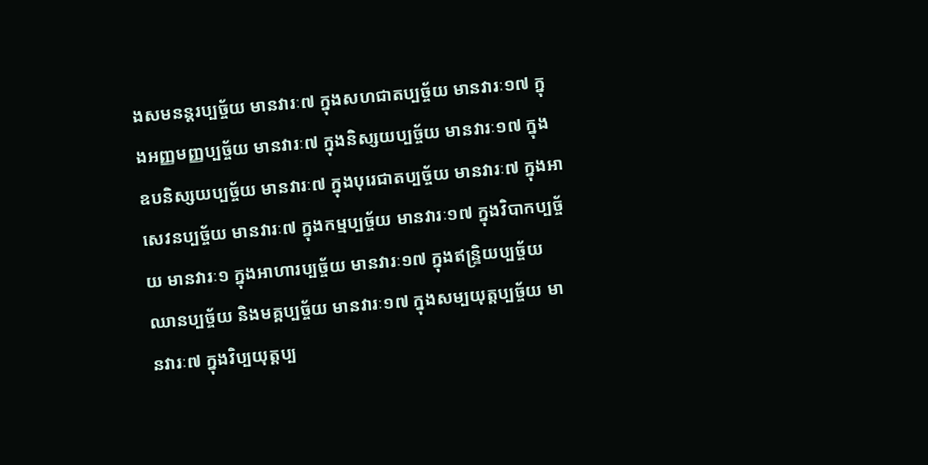ងសមនន្តរប្បច្ច័យ មានវារៈ៧ ក្នុងសហជាតប្បច្ច័យ មានវារៈ១៧ ក្នុងអញ្ញមញ្ញប្បច្ច័យ មានវារៈ៧ ក្នុងនិស្សយប្បច្ច័យ មានវារៈ១៧ ក្នុងឧបនិស្សយប្បច្ច័យ មានវារៈ៧ ក្នុងបុរេជាតប្បច្ច័យ មានវារៈ៧ ក្នុងអាសេវនប្បច្ច័យ មានវារៈ៧ ក្នុងកម្មប្បច្ច័យ មានវារៈ១៧ ក្នុងវិបាកប្បច្ច័យ មានវារៈ១ ក្នុងអាហារប្បច្ច័យ មានវារៈ១៧ ក្នុងឥន្ទ្រិយប្បច្ច័យ ឈានប្បច្ច័យ និងមគ្គប្បច្ច័យ មានវារៈ១៧ ក្នុងសម្បយុត្តប្បច្ច័យ មានវារៈ៧ ក្នុងវិប្បយុត្តប្ប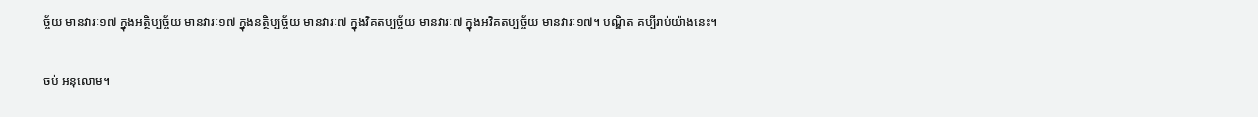ច្ច័យ មានវារៈ១៧ ក្នុងអត្ថិប្បច្ច័យ មានវារៈ១៧ ក្នុងនត្ថិប្បច្ច័យ មានវារៈ៧ ក្នុងវិគតប្បច្ច័យ មានវារៈ៧ ក្នុងអវិគតប្បច្ច័យ មានវារៈ១៧។ បណ្ឌិត គប្បីរាប់យ៉ាងនេះ។

ចប់ អនុលោម។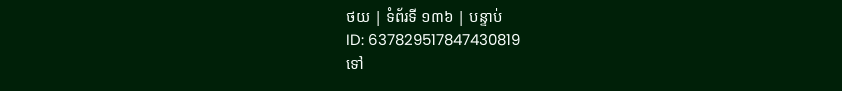ថយ | ទំព័រទី ១៣៦ | បន្ទាប់
ID: 637829517847430819
ទៅ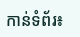កាន់ទំព័រ៖